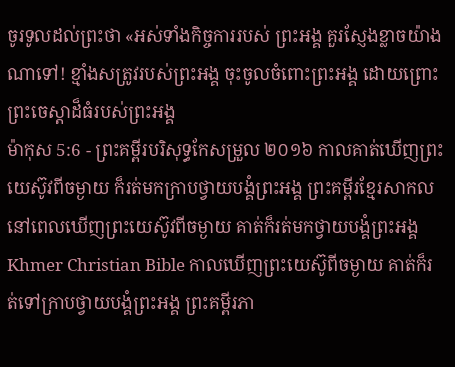ចូរទូលដល់ព្រះថា «អស់ទាំងកិច្ចការរបស់ ព្រះអង្គ គួរស្ញែងខ្លាចយ៉ាងណាទៅ! ខ្មាំងសត្រូវរបស់ព្រះអង្គ ចុះចូលចំពោះព្រះអង្គ ដោយព្រោះព្រះចេស្ដាដ៏ធំរបស់ព្រះអង្គ
ម៉ាកុស 5:6 - ព្រះគម្ពីរបរិសុទ្ធកែសម្រួល ២០១៦ កាលគាត់ឃើញព្រះយេស៊ូវពីចម្ងាយ ក៏រត់មកក្រាបថ្វាយបង្គំព្រះអង្គ ព្រះគម្ពីរខ្មែរសាកល នៅពេលឃើញព្រះយេស៊ូវពីចម្ងាយ គាត់ក៏រត់មកថ្វាយបង្គំព្រះអង្គ Khmer Christian Bible កាលឃើញព្រះយេស៊ូពីចម្ងាយ គាត់ក៏រត់ទៅក្រាបថ្វាយបង្គំព្រះអង្គ ព្រះគម្ពីរភា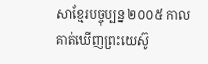សាខ្មែរបច្ចុប្បន្ន ២០០៥ កាលគាត់ឃើញព្រះយេស៊ូ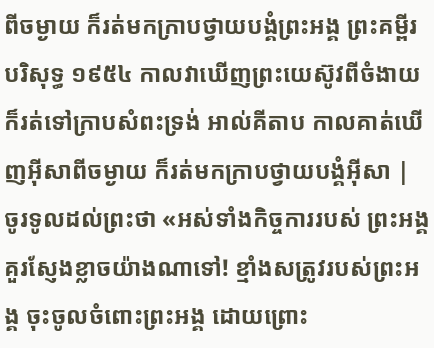ពីចម្ងាយ ក៏រត់មកក្រាបថ្វាយបង្គំព្រះអង្គ ព្រះគម្ពីរបរិសុទ្ធ ១៩៥៤ កាលវាឃើញព្រះយេស៊ូវពីចំងាយ ក៏រត់ទៅក្រាបសំពះទ្រង់ អាល់គីតាប កាលគាត់ឃើញអ៊ីសាពីចម្ងាយ ក៏រត់មកក្រាបថ្វាយបង្គំអ៊ីសា |
ចូរទូលដល់ព្រះថា «អស់ទាំងកិច្ចការរបស់ ព្រះអង្គ គួរស្ញែងខ្លាចយ៉ាងណាទៅ! ខ្មាំងសត្រូវរបស់ព្រះអង្គ ចុះចូលចំពោះព្រះអង្គ ដោយព្រោះ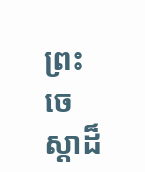ព្រះចេស្ដាដ៏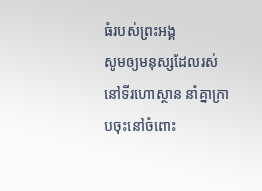ធំរបស់ព្រះអង្គ
សូមឲ្យមនុស្សដែលរស់នៅទីរហោស្ថាន នាំគ្នាក្រាបចុះនៅចំពោះ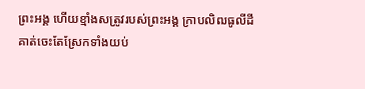ព្រះអង្គ ហើយខ្មាំងសត្រូវរបស់ព្រះអង្គ ក្រាបលិឍធូលីដី
គាត់ចេះតែស្រែកទាំងយប់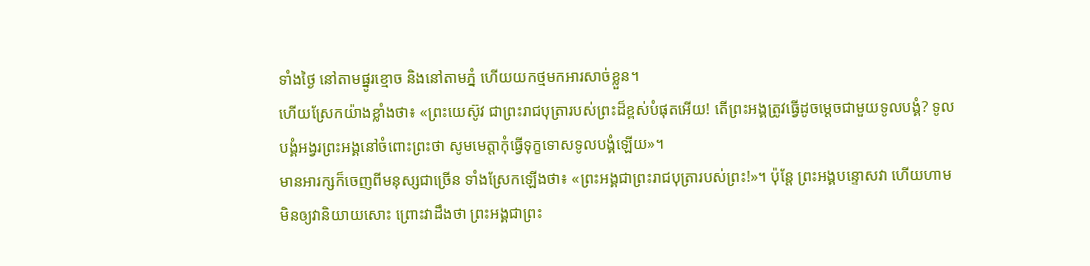ទាំងថ្ងៃ នៅតាមផ្នូរខ្មោច និងនៅតាមភ្នំ ហើយយកថ្មមកអារសាច់ខ្លួន។
ហើយស្រែកយ៉ាងខ្លាំងថា៖ «ព្រះយេស៊ូវ ជាព្រះរាជបុត្រារបស់ព្រះដ៏ខ្ពស់បំផុតអើយ! តើព្រះអង្គត្រូវធ្វើដូចម្តេចជាមួយទូលបង្គំ? ទូលបង្គំអង្វរព្រះអង្គនៅចំពោះព្រះថា សូមមេត្តាកុំធ្វើទុក្ខទោសទូលបង្គំឡើយ»។
មានអារក្សក៏ចេញពីមនុស្សជាច្រើន ទាំងស្រែកឡើងថា៖ «ព្រះអង្គជាព្រះរាជបុត្រារបស់ព្រះ!»។ ប៉ុន្តែ ព្រះអង្គបន្ទោសវា ហើយហាមមិនឲ្យវានិយាយសោះ ព្រោះវាដឹងថា ព្រះអង្គជាព្រះ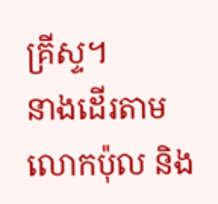គ្រីស្ទ។
នាងដើរតាមលោកប៉ុល និង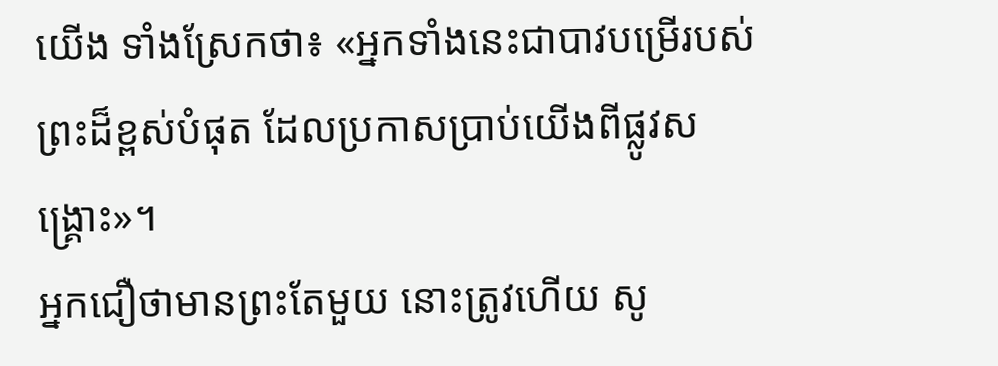យើង ទាំងស្រែកថា៖ «អ្នកទាំងនេះជាបាវបម្រើរបស់ព្រះដ៏ខ្ពស់បំផុត ដែលប្រកាសប្រាប់យើងពីផ្លូវសង្គ្រោះ»។
អ្នកជឿថាមានព្រះតែមួយ នោះត្រូវហើយ សូ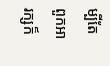ម្បីតែពួកអារក្សក៏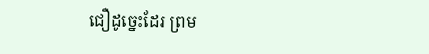ជឿដូច្នេះដែរ ព្រម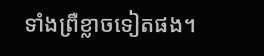ទាំងព្រឺខ្លាចទៀតផង។